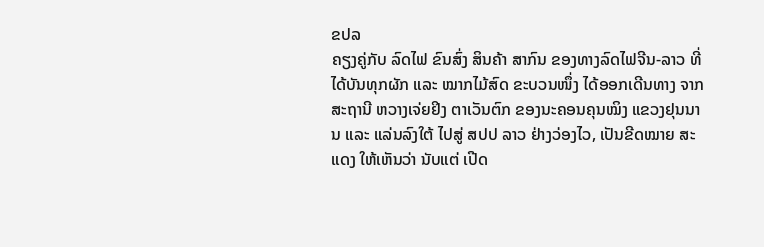ຂປລ
ຄຽງຄູ່ກັບ ລົດໄຟ ຂົນສົ່ງ ສິນຄ້າ ສາກົນ ຂອງທາງລົດໄຟຈີນ-ລາວ ທີ່ໄດ້ບັນທຸກຜັກ ແລະ ໝາກໄມ້ສົດ ຂະບວນໜຶ່ງ ໄດ້ອອກເດີນທາງ ຈາກສະຖານີ ຫວາງເຈ່ຍຢິງ ຕາເວັນຕົກ ຂອງນະຄອນຄຸນໝິງ ແຂວງຢຸນນານ ແລະ ແລ່ນລົງໃຕ້ ໄປສູ່ ສປປ ລາວ ຢ່າງວ່ອງໄວ, ເປັນຂີດໝາຍ ສະແດງ ໃຫ້ເຫັນວ່າ ນັບແຕ່ ເປີດ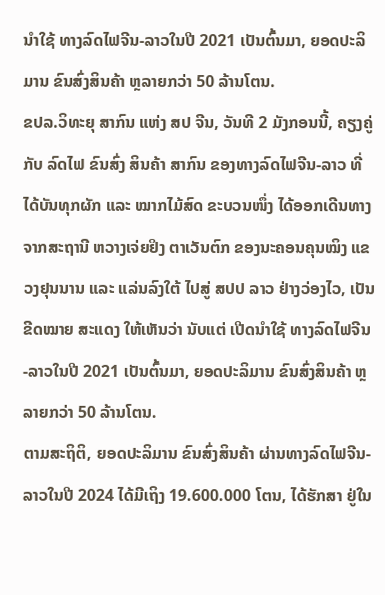ນຳໃຊ້ ທາງລົດໄຟຈີນ-ລາວໃນປີ 2021 ເປັນຕົ້ນມາ, ຍອດປະລິມານ ຂົນສົ່ງສິນຄ້າ ຫຼລາຍກວ່າ 50 ລ້ານໂຕນ.
ຂປລ.ວິທະຍຸ ສາກົນ ແຫ່ງ ສປ ຈີນ, ວັນທີ 2 ມັງກອນນີ້, ຄຽງຄູ່ກັບ ລົດໄຟ ຂົນສົ່ງ ສິນຄ້າ ສາກົນ ຂອງທາງລົດໄຟຈີນ-ລາວ ທີ່ໄດ້ບັນທຸກຜັກ ແລະ ໝາກໄມ້ສົດ ຂະບວນໜຶ່ງ ໄດ້ອອກເດີນທາງ ຈາກສະຖານີ ຫວາງເຈ່ຍຢິງ ຕາເວັນຕົກ ຂອງນະຄອນຄຸນໝິງ ແຂວງຢຸນນານ ແລະ ແລ່ນລົງໃຕ້ ໄປສູ່ ສປປ ລາວ ຢ່າງວ່ອງໄວ, ເປັນຂີດໝາຍ ສະແດງ ໃຫ້ເຫັນວ່າ ນັບແຕ່ ເປີດນຳໃຊ້ ທາງລົດໄຟຈີນ-ລາວໃນປີ 2021 ເປັນຕົ້ນມາ, ຍອດປະລິມານ ຂົນສົ່ງສິນຄ້າ ຫຼລາຍກວ່າ 50 ລ້ານໂຕນ.
ຕາມສະຖິຕິ, ຍອດປະລິມານ ຂົນສົ່ງສິນຄ້າ ຜ່ານທາງລົດໄຟຈີນ-ລາວໃນປີ 2024 ໄດ້ມີເຖິງ 19.600.000 ໂຕນ, ໄດ້ຮັກສາ ຢູ່ໃນ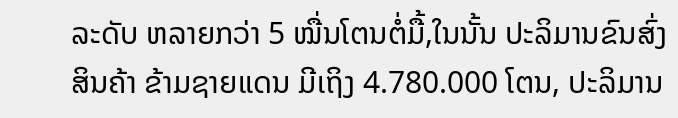ລະດັບ ຫລາຍກວ່າ 5 ໝື່ນໂຕນຕໍ່ມື້,ໃນນັ້ນ ປະລິມານຂົນສົ່ງສິນຄ້າ ຂ້າມຊາຍແດນ ມີເຖິງ 4.780.000 ໂຕນ, ປະລິມານ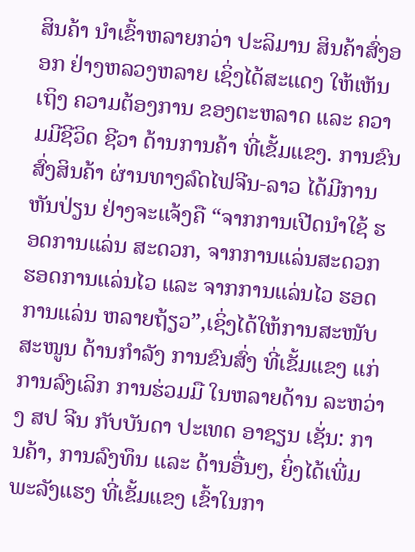ສິນຄ້າ ນຳເຂົ້າຫລາຍກວ່າ ປະລິມານ ສິນຄ້າສົ່ງອອກ ຢ່າງຫລວງຫລາຍ ເຊິ່ງໄດ້ສະແດງ ໃຫ້ເຫັນເຖິງ ຄວາມຕ້ອງການ ຂອງຕະຫລາດ ແລະ ຄວາມມີຊີວິດ ຊີວາ ດ້ານການຄ້າ ທີ່ເຂັ້ມແຂງ. ການຂົນສົ່ງສິນຄ້າ ຜ່ານທາງລົດໄຟຈີນ-ລາວ ໄດ້ມີການຫັນປ່ຽນ ຢ່າງຈະແຈ້ງຄື “ຈາກການເປີດນຳໃຊ້ ຮອດການແລ່ນ ສະດວກ, ຈາກການແລ່ນສະດວກ ຮອດການແລ່ນໄວ ແລະ ຈາກການແລ່ນໄວ ຮອດການແລ່ນ ຫລາຍຖ້ຽວ”,ເຊິ່ງໄດ້ໃຫ້ການສະໜັບ ສະໜູນ ດ້ານກຳລັງ ການຂົນສົ່ງ ທີ່ເຂັ້ມແຂງ ແກ່ການລົງເລິກ ການຮ່ວມມື ໃນຫລາຍດ້ານ ລະຫວ່າງ ສປ ຈີນ ກັບບັນດາ ປະເທດ ອາຊຽນ ເຊັ່ນ: ການຄ້າ, ການລົງທຶນ ແລະ ດ້ານອື່ນໆ, ຍິ່ງໄດ້ເພີ່ມພະລັງແຮງ ທີ່ເຂັ້ມແຂງ ເຂົ້າໃນກາ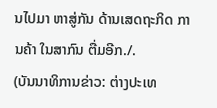ນໄປມາ ຫາສູ່ກັນ ດ້ານເສດຖະກິດ ການຄ້າ ໃນສາກົນ ຕື່ມອີກ./.
(ບັນນາທິການຂ່າວ: ຕ່າງປະເທ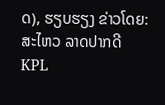ດ), ຮຽບຮຽງ ຂ່າວໂດຍ: ສະໄຫວ ລາດປາກດີ
KPL